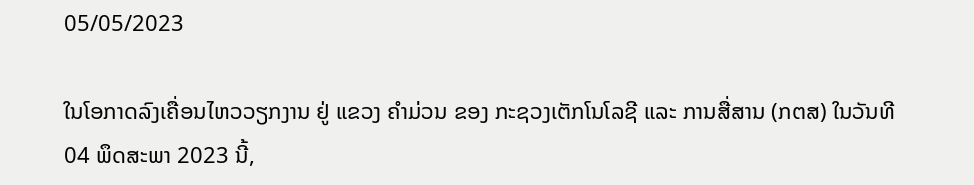05/05/2023

ໃນໂອກາດລົງເຄື່ອນໄຫວວຽກງານ ຢູ່ ແຂວງ ຄໍາມ່ວນ ຂອງ ກະຊວງເຕັກໂນໂລຊີ ແລະ ການສື່ສານ (ກຕສ) ໃນວັນທີ 04 ພຶດສະພາ 2023 ນີ້,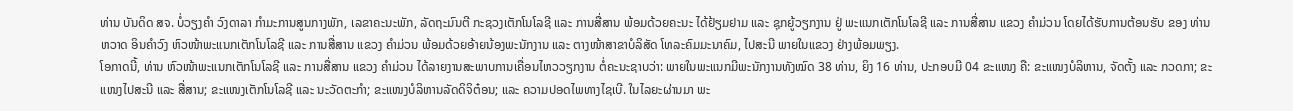ທ່ານ ບັນດິດ ສຈ. ບໍ່ວຽງຄໍາ ວົງດາລາ ກໍາມະການສູນກາງພັກ, ເລຂາຄະນະພັກ, ລັດຖະມົນຕີ ກະຊວງເຕັກໂນໂລຊີ ແລະ ການສື່ສານ ພ້ອມດ້ວຍຄະນະ ໄດ້ຢ້ຽມຢາມ ແລະ ຊຸກຍູ້ວຽກງານ ຢູ່ ພະແນກເຕັກໂນໂລຊີ ແລະ ການສື່ສານ ແຂວງ ຄໍາມ່ວນ ໂດຍໄດ້ຮັບການຕ້ອນຮັບ ຂອງ ທ່ານ ຫວາດ ອິນຄໍາວົງ ຫົວໜ້າພະແນກເຕັກໂນໂລຊີ ແລະ ການສື່ສານ ແຂວງ ຄໍາມ່ວນ ພ້ອມດ້ວຍອ້າຍນ້ອງພະນັກງານ ແລະ ຕາງໜ້າສາຂາບໍລິສັດ ໂທລະຄົມມະນາຄົມ, ໄປສະນີ ພາຍໃນແຂວງ ຢ່າງພ້ອມພຽງ.
ໂອກາດນີ້, ທ່ານ ຫົວໜ້າພະແນກເຕັກໂນໂລຊີ ແລະ ການສື່ສານ ແຂວງ ຄໍາມ່ວນ ໄດ້ລາຍງານສະພາບການເຄື່ອນໄຫວວຽກງານ ຕໍ່ຄະນະຊາບວ່າ: ພາຍໃນພະແນກມີພະນັກງານທັງໝົດ 38 ທ່ານ, ຍິງ 16 ທ່ານ, ປະກອບມີ 04 ຂະແໜງ ຄື: ຂະແໜງບໍລິຫານ, ຈັດຕັ້ງ ແລະ ກວດກາ; ຂະແໜງໄປສະນີ ແລະ ສື່ສານ; ຂະແໜງເຕັກໂນໂລຊີ ແລະ ນະວັດຕະກໍາ; ຂະແໜງບໍລິຫານລັດດິຈິຕ໋ອນ; ແລະ ຄວາມປອດໄພທາງໄຊເບີ. ໃນໄລຍະຜ່ານມາ ພະ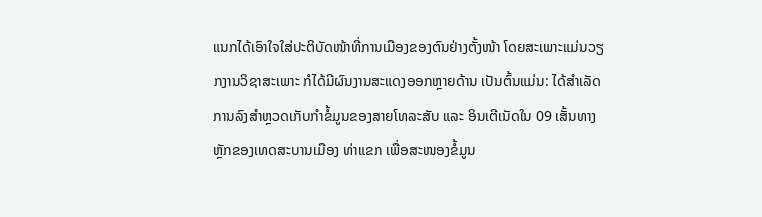ແນກໄດ້ເອົາໃຈໃສ່ປະຕິບັດໜ້າທີ່ການເມືອງຂອງຕົນຢ່າງຕັ້ງໜ້າ ໂດຍສະເພາະແມ່ນວຽກງານວິຊາສະເພາະ ກໍໄດ້ມີຜົນງານສະແດງອອກຫຼາຍດ້ານ ເປັນຕົ້ນແມ່ນ: ໄດ້ສໍາເລັດການລົງສໍາຫຼວດເກັບກໍາຂໍ້ມູນຂອງສາຍໂທລະສັບ ແລະ ອິນເຕີເນັດໃນ 09 ເສັ້ນທາງຫຼັກຂອງເທດສະບານເມືອງ ທ່າແຂກ ເພື່ອສະໜອງຂໍ້ມູນ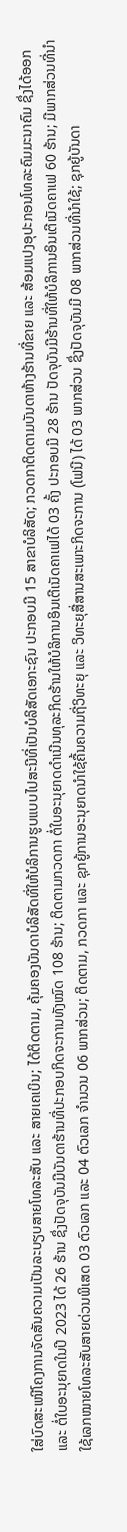ໃສ່ບົດສະເໜີໂຄງການຈັດສັນຄວາມເປັນລະບຽບສາຍໂທລະສັບ ແລະ ສາຍເຄເບິນ; ໄດ້ຕິດຕາມ, ຄຸ້ມຄອງບັນດາບໍລິສັດທີ່ໃຫ້ບໍລິການຮູບແບບໄປສະນີທີ່ເປັນບໍລິສັດເອກະຊົນ ປະກອບມີ 15 ສາຂາບໍລິສັດ; ກວດກາຕິດຕາມບັນດາຫ້າງຮ້ານທີ່ຂາຍ ແລະ ສ້ອມແປງອຸປະກອນໂທລະຄົມມະນາຄົມ ຊຶ່ງໄດ້ອອກ ແລະ ຕໍ່ໃບອະນຸຍາດໃນປີ 2023 ໄດ້ 26 ຮ້ານ ຊຶ່ງປັດຈຸບັນມີບັນດາຮ້ານທີ່ປະກອບກິດຈະການທັງໝົດ 108 ຮ້ານ; ຕິດຕາມກວດກາ ຕໍ່ໃບອະນຸຍາດດໍາເນີນທຸລະກິດຮ້ານໃຫ້ບໍລິການອິນເຕີເນັດຄາເຟໄດ້ 03 ຄັ້ງ ປະກອບມີ 28 ຮ້ານ ປັດຈຸບັນມີຮ້ານທີ່ໃຫ້ບໍລິການອິນເຕີເນັດຄາເຟ 60 ຮ້ານ; ມີພາກສ່ວນທີ່ນໍາໃຊ້ເລກໝາຍໂທລະສັບສາຍດ່ວນພິເສດ 03 ຕົວເລກ ແລະ 04 ຕົວເລກ ຈໍານວນ 06 ພາກສ່ວນ; ຕິດຕາມ, ກວດກາ ແລະ ຊຸກຍູ້ການອະນຸຍາດນໍາໃຊ້ຄື້ນຄວາມຖີ່ວິທະຍຸ ແລະ ວິທະຍຸສື່ສານສະເພາະກິດຈະການ (ໂຟນີ) ໄດ້ 03 ພາກສ່ວນ ຊຶ່ງປັດຈຸບັນມີ 08 ພາກສ່ວນທີ່ນໍາໃຊ້; ຊຸກຍູ້ບັນດາ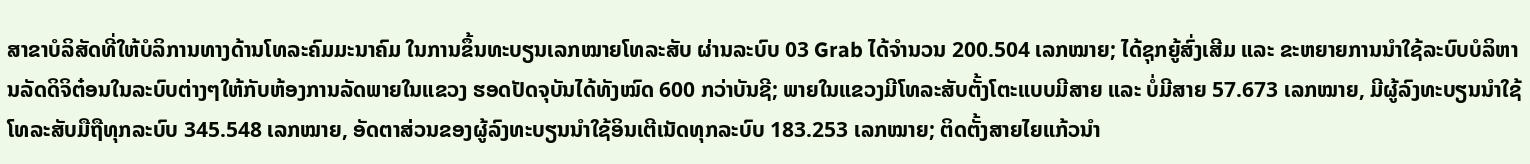ສາຂາບໍລິສັດທີ່ໃຫ້ບໍລິການທາງດ້ານໂທລະຄົມມະນາຄົມ ໃນການຂຶ້ນທະບຽນເລກໝາຍໂທລະສັບ ຜ່ານລະບົບ 03 Grab ໄດ້ຈໍານວນ 200.504 ເລກໝາຍ; ໄດ້ຊຸກຍູ້ສົ່ງເສີມ ແລະ ຂະຫຍາຍການນໍາໃຊ້ລະບົບບໍລິຫານລັດດິຈິຕ໋ອນໃນລະບົບຕ່າງໆໃຫ້ກັບຫ້ອງການລັດພາຍໃນແຂວງ ຮອດປັດຈຸບັນໄດ້ທັງໝົດ 600 ກວ່າບັນຊີ; ພາຍໃນແຂວງມີໂທລະສັບຕັ້ງໂຕະແບບມີສາຍ ແລະ ບໍ່ມີສາຍ 57.673 ເລກໝາຍ, ມີຜູ້ລົງທະບຽນນໍາໃຊ້ໂທລະສັບມືຖືທຸກລະບົບ 345.548 ເລກໝາຍ, ອັດຕາສ່ວນຂອງຜູ້ລົງທະບຽນນໍາໃຊ້ອິນເຕີເນັດທຸກລະບົບ 183.253 ເລກໝາຍ; ຕິດຕັ້ງສາຍໄຍແກ້ວນໍາ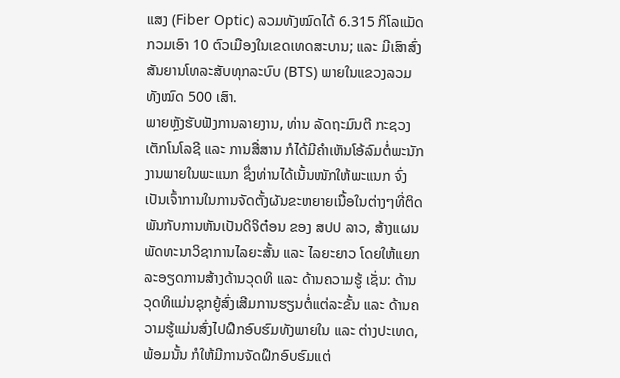ແສງ (Fiber Optic) ລວມທັງໝົດໄດ້ 6.315 ກິໂລແມັດ ກວມເອົາ 10 ຕົວເມືອງໃນເຂດເທດສະບານ; ແລະ ມີເສົາສົ່ງສັນຍານໂທລະສັບທຸກລະບົບ (BTS) ພາຍໃນແຂວງລວມທັງໝົດ 500 ເສົາ.
ພາຍຫຼັງຮັບຟັງການລາຍງານ, ທ່ານ ລັດຖະມົນຕີ ກະຊວງເຕັກໂນໂລຊີ ແລະ ການສື່ສານ ກໍໄດ້ມີຄໍາເຫັນໂອ້ລົມຕໍ່ພະນັກງານພາຍໃນພະແນກ ຊຶ່ງທ່ານໄດ້ເນັ້ນໜັກໃຫ້ພະແນກ ຈົ່ງເປັນເຈົ້າການໃນການຈັດຕັ້ງຜັນຂະຫຍາຍເນື້ອໃນຕ່າງໆທີ່ຕິດພັນກັບການຫັນເປັນດິຈິຕ໋ອນ ຂອງ ສປປ ລາວ, ສ້າງແຜນພັດທະນາວິຊາການໄລຍະສັ້ນ ແລະ ໄລຍະຍາວ ໂດຍໃຫ້ແຍກລະອຽດການສ້າງດ້ານວຸດທິ ແລະ ດ້ານຄວາມຮູ້ ເຊັ່ນ: ດ້ານວຸດທິແມ່ນຊຸກຍູ້ສົ່ງເສີມການຮຽນຕໍ່ແຕ່ລະຂັ້ນ ແລະ ດ້ານຄວາມຮູ້ແມ່ນສົ່ງໄປຝຶກອົບຮົມທັງພາຍໃນ ແລະ ຕ່າງປະເທດ, ພ້ອມນັ້ນ ກໍໃຫ້ມີການຈັດຝຶກອົບຮົມແຕ່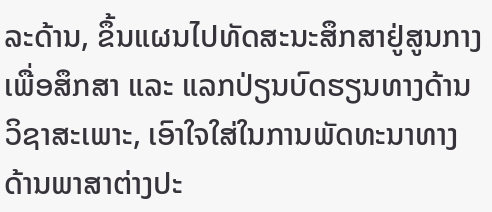ລະດ້ານ, ຂຶ້ນແຜນໄປທັດສະນະສຶກສາຢູ່ສູນກາງ ເພື່ອສຶກສາ ແລະ ແລກປ່ຽນບົດຮຽນທາງດ້ານວິຊາສະເພາະ, ເອົາໃຈໃສ່ໃນການພັດທະນາທາງດ້ານພາສາຕ່າງປະ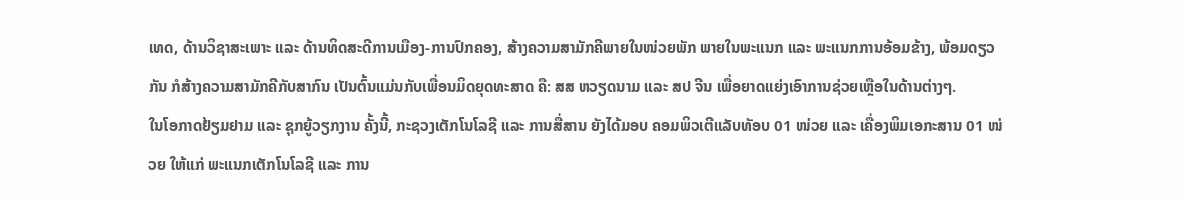ເທດ, ດ້ານວິຊາສະເພາະ ແລະ ດ້ານທິດສະດີການເມືອງ-ການປົກຄອງ, ສ້າງຄວາມສາມັກຄີພາຍໃນໜ່ວຍພັກ ພາຍໃນພະແນກ ແລະ ພະແນກການອ້ອມຂ້າງ, ພ້ອມດຽວກັນ ກໍສ້າງຄວາມສາມັກຄີກັບສາກົນ ເປັນຕົ້ນແມ່ນກັບເພື່ອນມິດຍຸດທະສາດ ຄື: ສສ ຫວຽດນາມ ແລະ ສປ ຈີນ ເພື່ອຍາດແຍ່ງເອົາການຊ່ວຍເຫຼືອໃນດ້ານຕ່າງໆ.
ໃນໂອກາດຢ້ຽມຢາມ ແລະ ຊຸກຍູ້ວຽກງານ ຄັ້ງນີ້, ກະຊວງເຕັກໂນໂລຊີ ແລະ ການສື່ສານ ຍັງໄດ້ມອບ ຄອມພິວເຕີແລັບທັອບ 01 ໜ່ວຍ ແລະ ເຄື່ອງພິມເອກະສານ 01 ໜ່ວຍ ໃຫ້ແກ່ ພະແນກເຕັກໂນໂລຊີ ແລະ ການ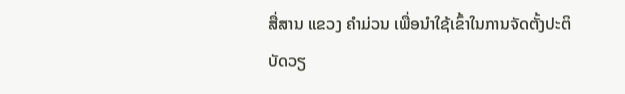ສື່ສານ ແຂວງ ຄໍາມ່ວນ ເພື່ອນໍາໃຊ້ເຂົ້າໃນການຈັດຕັ້ງປະຕິບັດວຽ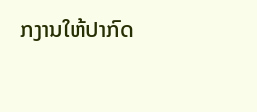ກງານໃຫ້ປາກົດ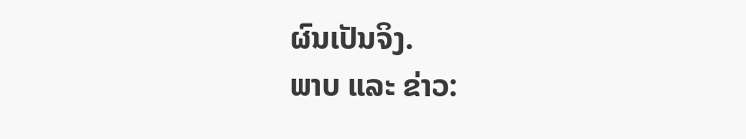ຜົນເປັນຈິງ.
ພາບ ແລະ ຂ່າວ: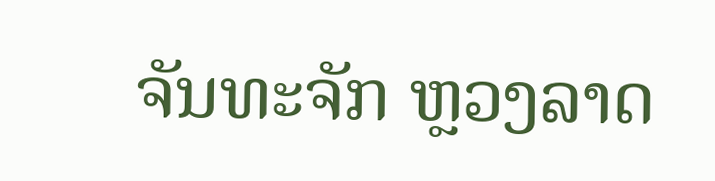ຈັນທະຈັກ ຫຼວງລາດ